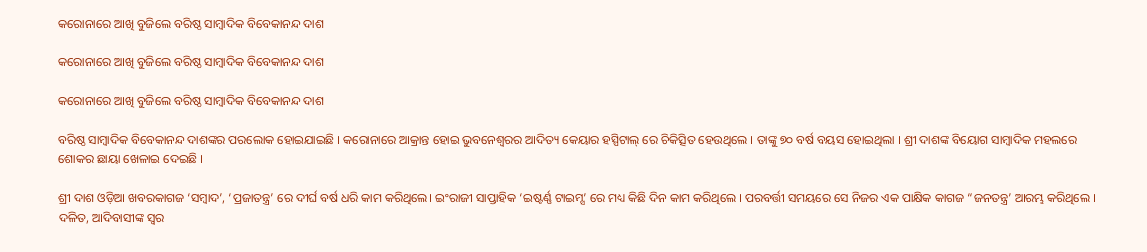କରୋନାରେ ଆଖି ବୁଜିଲେ ବରିଷ୍ଠ ସାମ୍ବାଦିକ ବିବେକାନନ୍ଦ ଦାଶ

କରୋନାରେ ଆଖି ବୁଜିଲେ ବରିଷ୍ଠ ସାମ୍ବାଦିକ ବିବେକାନନ୍ଦ ଦାଶ

କରୋନାରେ ଆଖି ବୁଜିଲେ ବରିଷ୍ଠ ସାମ୍ବାଦିକ ବିବେକାନନ୍ଦ ଦାଶ

ବରିଷ୍ଠ ସାମ୍ବାଦିକ ବିବେକାନନ୍ଦ ଦାଶଙ୍କର ପରଲୋକ ହୋଇଯାଇଛି । କରୋନାରେ ଆକ୍ରାନ୍ତ ହୋଇ ଭୁବନେଶ୍ୱରର ଆଦିତ୍ୟ କେୟାର ହସ୍ପିଟାଲ୍ ରେ ଚିକିତ୍ସିତ ହେଉଥିଲେ । ତାଙ୍କୁ ୭୦ ବର୍ଷ ବୟସ ହୋଇଥିଲା । ଶ୍ରୀ ଦାଶଙ୍କ ବିୟୋଗ ସାମ୍ବାଦିକ ମହଲରେ ଶୋକର ଛାୟା ଖେଳାଇ ଦେଇଛି ।

ଶ୍ରୀ ଦାଶ ଓଡ଼ିଆ ଖବରକାଗଜ ‘ସମ୍ବାଦ’, ‘ପ୍ରଜାତନ୍ତ୍ର’ ରେ ଦୀର୍ଘ ବର୍ଷ ଧରି କାମ କରିଥିଲେ। ଇଂରାଜୀ ସାପ୍ତାହିକ ‘ଇଷ୍ଟର୍ଣ୍ଣ ଟାଇମ୍ସ’ ରେ ମଧ୍ୟ କିଛି ଦିନ କାମ କରିଥିଲେ । ପରବର୍ତ୍ତୀ ସମୟରେ ସେ ନିଜର ଏକ ପାକ୍ଷିକ କାଗଜ “ଜନତନ୍ତ୍ର’ ଆରମ୍ଭ କରିଥିଲେ । ଦଳିତ, ଆଦିବାସୀଙ୍କ ସ୍ୱର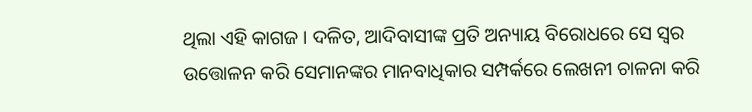ଥିଲା ଏହି କାଗଜ । ଦଳିତ, ଆଦିବାସୀଙ୍କ ପ୍ରତି ଅନ୍ୟାୟ ବିରୋଧରେ ସେ ସ୍ୱର ଉତ୍ତୋଳନ କରି ସେମାନଙ୍କର ମାନବାଧିକାର ସମ୍ପର୍କରେ ଲେଖନୀ ଚାଳନା କରି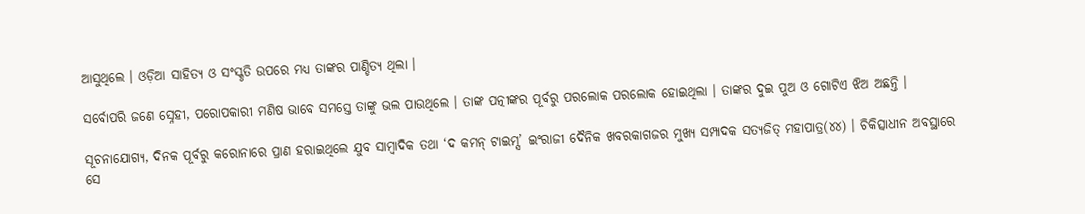ଆସୁଥିଲେ । ଓଡ଼ିଆ ସାହିତ୍ୟ ଓ ସଂସ୍କୃତି ଉପରେ ମଧ୍ୟ ତାଙ୍କର ପାଣ୍ଡିତ୍ୟ ଥିଲା ।

ସର୍ବୋପରି ଜଣେ ସ୍ନେହୀ, ପରୋପକାରୀ ମଣିଷ ଭାବେ ସମସ୍ତେ ତାଙ୍କୁ ଭଲ ପାଉଥିଲେ । ତାଙ୍କ ପତ୍ନୀଙ୍କର ପୂର୍ବରୁ ପରଲୋକ ପରଲୋକ ହୋଇଥିଲା । ତାଙ୍କର ଦୁଇ ପୁଅ ଓ ଗୋଟିଏ ଝିଅ ଅଛନ୍ତି ।

ସୂଚନାଯୋଗ୍ୟ, ଦିନକ ପୂର୍ବରୁ କରୋନାରେ ପ୍ରାଣ ହରାଇଥିଲେ ଯୁବ ସାମ୍ବାଦିକ ତଥା ‘ଦ କମନ୍ ଟାଇମ୍ସ’ ଇଂରାଜୀ ଦୈନିକ ଖବରକାଗଜର ମୁଖ୍ୟ ସମ୍ପାଦକ ସତ୍ୟଜିତ୍ ମହାପାତ୍ର(୪୪) । ଚିକିତ୍ସାଧୀନ ଅବସ୍ଥାରେ ସେ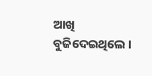ଆଖି ବୁଜିଦେଇଥିଲେ ।